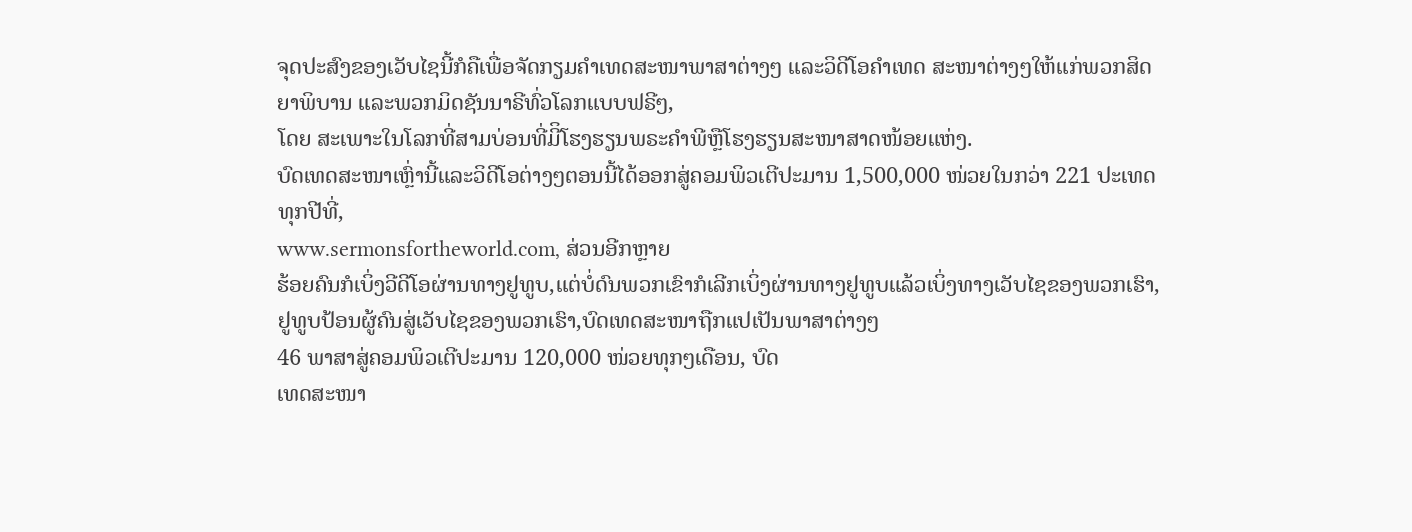ຈຸດປະສົງຂອງເວັບໄຊນີ້ກໍຄືເພື່ອຈັດກຽມຄໍາເທດສະໜາພາສາຕ່າງໆ ແລະວິດີໂອຄໍາເທດ ສະໜາຕ່າງໆໃຫ້ແກ່ພວກສິດຍາພິບານ ແລະພວກມິດຊັນນາຣີທົ່ວໂລກແບບຟຣີໆ,
ໂດຍ ສະເພາະໃນໂລກທີ່ສາມບ່ອນທີ່ມີິໂຮງຮຽນພຣະຄໍາພີຫຼືໂຮງຮຽນສະໜາສາດໜ້ອຍແຫ່ງ.
ບົດເທດສະໜາເຫຼົ່ານີ້ແລະວິດີໂອຕ່າງໆຕອນນີ້ໄດ້ອອກສູ່ຄອມພິວເຕີປະມານ 1,500,000 ໜ່ວຍໃນກວ່າ 221 ປະເທດທຸກປີທີ່,
www.sermonsfortheworld.com, ສ່ວນອີກຫຼາຍ
ຮ້ອຍຄົນກໍເບິ່ງວີດີໂອຜ່ານທາງຢູທູບ,ແຕ່ບໍ່ດົນພວກເຂົາກໍເລີກເບິ່ງຜ່ານທາງຢູທູບແລ້ວເບິ່ງທາງເວັບໄຊຂອງພວກເຮົາ,ຢູທູບປ້ອນຜູ້ຄົນສູ່ເວັບໄຊຂອງພວກເຮົາ,ບົດເທດສະໜາຖືກແປເປັນພາສາຕ່າງໆ
46 ພາສາສູ່ຄອມພິວເຕີປະມານ 120,000 ໜ່ວຍທຸກໆເດືອນ, ບົດ
ເທດສະໜາ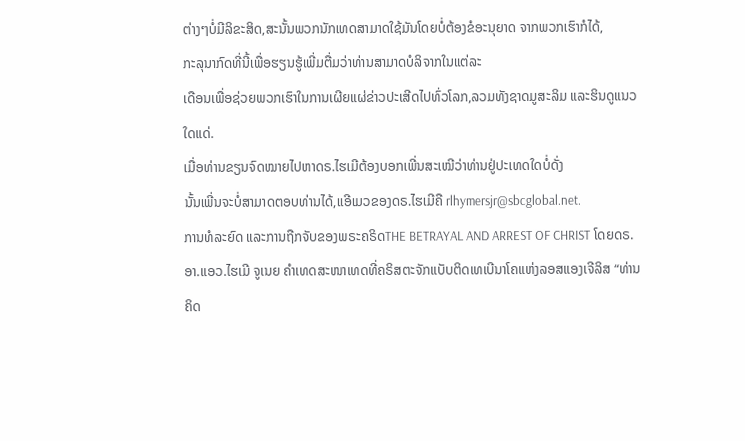ຕ່າງໆບໍ່ມີລິຂະສິດ,ສະນັ້ນພວກນັກເທດສາມາດໃຊ້ມັນໂດຍບໍ່ຕ້ອງຂໍອະນຸຍາດ ຈາກພວກເຮົາກໍໄດ້,
ກະລຸນາກົດທີ່ນີ້ເພື່ອຮຽນຮູ້ເພີ່ມຕື່ມວ່າທ່ານສາມາດບໍລິຈາກໃນແຕ່ລະ
ເດືອນເພື່ອຊ່ວຍພວກເຮົາໃນການເຜີຍແຜ່ຂ່າວປະເສີດໄປທົ່ວໂລກ,ລວມທັງຊາດມູສະລິມ ແລະຮິນດູແນວໃດແດ່.
ເມື່ອທ່ານຂຽນຈົດໝາຍໄປຫາດຣ.ໄຮເມີຕ້ອງບອກເພີ່ນສະເໝີວ່າທ່ານຢູ່ປະເທດໃດບໍ່ດັ່ງ
ນັ້ນເພີ່ນຈະບໍ່ສາມາດຕອບທ່ານໄດ້,ແອີເມວຂອງດຣ.ໄຮເມີຄື rlhymersjr@sbcglobal.net.
ການທໍລະຍົດ ແລະການຖືກຈັບຂອງພຣະຄຣິດTHE BETRAYAL AND ARREST OF CHRIST ໂດຍດຣ.ອາ.ແອວ.ໄຮເມີ ຈູເນຍ ຄໍາເທດສະໜາເທດທີ່ຄຣິສຕະຈັກແບັບຕິດເທເບີນາໂຄແຫ່ງລອສແອງເຈີລິສ “ທ່ານຄິດ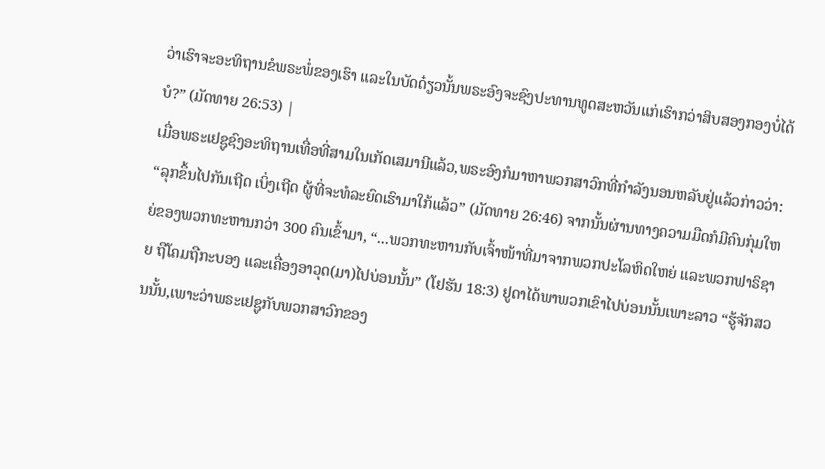ວ່າເຮົາຈະອະທິຖານຂໍພຣະພໍ່ຂອງເຮົາ ແລະໃນບັດດ໋ຽວນັ້ນພຣະອົງຈະຊົງປະທານທູດສະຫວັນແກ່ເຮົາກວ່າສິບສອງກອງບໍ່ໄດ້ບໍ?” (ມັດທາຍ 26:53) |
ເມື່ອພຣະເຢຊູຊົງອະທິຖານເທື່ອທີ່ສາມໃນເກັດເສມານີແລ້ວ,ພຣະອົງກໍມາຫາພວກສາວົກທີ່ກໍາລັງນອນຫລັບຢູ່ແລ້ວກ່າວວ່າ: “ລຸກຂຶ້ນໄປກັນເຖີດ ເບິ່ງເຖີດ ຜູ້ທີ່ຈະທໍລະຍົດເຮົາມາໃກ້ແລ້ວ” (ມັດທາຍ 26:46) ຈາກນັ້ນຜ່ານທາງຄວາມມືດກໍມີຄົນກຸ່ມໃຫຍ່ຂອງພວກທະຫານກວ່າ 300 ຄົນເຂົ້າມາ, “...ພວກທະຫານກັບເຈົ້າໜ້າທີ່ມາຈາກພວກປະໂລຫິດໃຫຍ່ ແລະພວກຟາຣິຊາຍ ຖືໂຄມຖືກະບອງ ແລະເຄື່ອງອາວຸດ(ມາ)ໄປບ່ອນນັ້ນ” (ໂຢຮັນ 18:3) ຢູດາໄດ້ພາພວກເຂົາໄປບ່ອນນັ້ນເພາະລາວ “ຮູ້ຈັກສວນນັ້ນ,ເພາະວ່າພຣະເຢຊູກັບພວກສາວົກຂອງ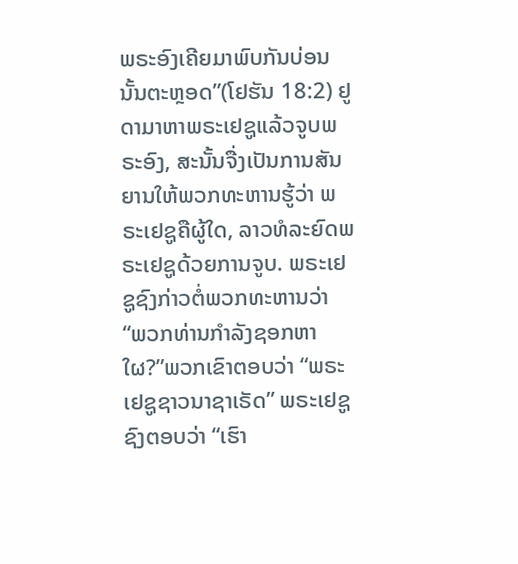ພຣະອົງເຄີຍມາພົບກັນບ່ອນນັ້ນຕະຫຼອດ”(ໂຢຮັນ 18:2) ຢູດາມາຫາພຣະເຢຊູແລ້ວຈູບພຣະອົງ, ສະນັ້ນຈື່ງເປັນການສັນຍານໃຫ້ພວກທະຫານຮູ້ວ່າ ພຣະເຢຊູຄືຜູ້ໃດ, ລາວທໍລະຍົດພຣະເຢຊູດ້ວຍການຈູບ. ພຣະເຢຊູຊົງກ່າວຕໍ່ພວກທະຫານວ່າ “ພວກທ່ານກໍາລັງຊອກຫາໃຜ?”ພວກເຂົາຕອບວ່າ “ພຣະເຢຊູຊາວນາຊາເຣັດ” ພຣະເຢຊູຊົງຕອບວ່າ “ເຮົາ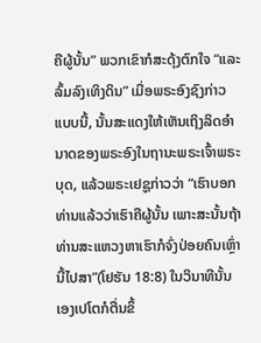ຄືຜູ້ນັ້ນ” ພວກເຂົາກໍສະດຸ້ງຕົກໃຈ “ແລະລົ້ມລົງເທິງດິນ” ເມື່ອພຣະອົງຊົງກ່າວແບບນີ້, ນັ້ນສະແດງໃຫ້ເຫັນເຖິງລິດອໍານາດຂອງພຣະອົງໃນຖານະພຣະເຈົ້າພຣະບຸດ, ແລ້ວພຣະເຢຊູກ່າວວ່າ “ເຮົາບອກທ່ານແລ້ວວ່າເຮົາຄືຜູ້ນັ້ນ ເພາະສະນັ້ນຖ້າທ່ານສະແຫວງຫາເຮົາກໍຈົ່ງປ່ອຍຄົນເຫຼົ່ານີ້ໄປສາ”(ໂຢຮັນ 18:8) ໃນວິນາທີນັ້ນເອງເປໂຕກໍຕື່ນຂຶ້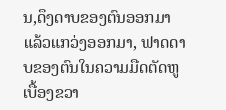ນ,ດຶງດາບຂອງຕົນອອກມາ ແລ້ວແກວ່ງອອກມາ, ຟາດດາບຂອງຕົນໃນຄວາມມືດຕັດຫູເບື້ອງຂວາ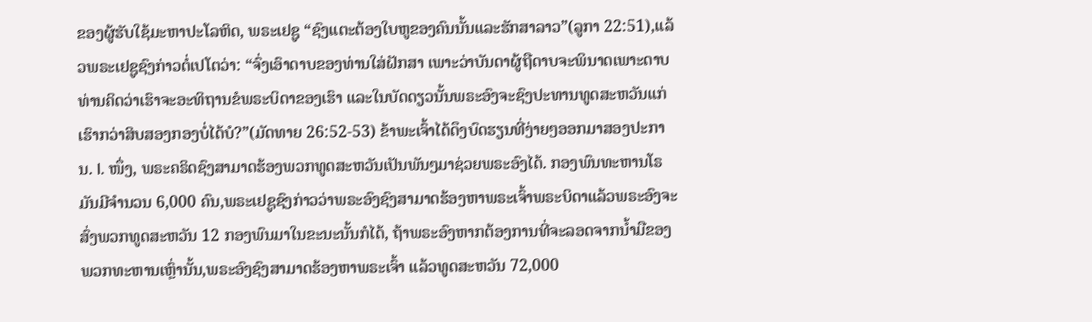ຂອງຜູ້ຮັບໃຊ້ມະຫາປະໂລຫິດ, ພຣະເຢຊູ “ຊົງແຕະຕ້ອງໃບຫູຂອງຄົນນັ້ນແລະຮັກສາລາວ”(ລູກາ 22:51),ແລ້ວພຣະເຢຊູຊົງກ່າວຕໍ່ເປໂຕວ່າ: “ຈົ່ງເອົາດາບຂອງທ່ານໃສ່ຝັກສາ ເພາະວ່າບັນດາຜູ້ຖືດາບຈະພິນາດເພາະດາບ ທ່ານຄິດວ່າເຮົາຈະອະທິຖານຂໍພຣະບິດາຂອງເຮົາ ແລະໃນບັດດຽວນັ້ນພຣະອົງຈະຊົງປະທານທູດສະຫວັນແກ່ເຮົາກວ່າສິບສອງກອງບໍ່ໄດ້ບໍ?”(ມັດທາຍ 26:52-53) ຂ້າພະເຈົ້າໄດ້ດຶງບົດຮຽນທີ່ງ່າຍໆອອກມາສອງປະການ. I. ໜຶ່ງ, ພຣະຄຣິດຊົງສາມາດຮ້ອງພວກທູດສະຫວັນເປັນພັນໆມາຊ່ວຍພຣະອົງໄດ້. ກອງພົນທະຫານໂຣມັນມີຈໍານວນ 6,000 ຄົນ,ພຣະເຢຊູຊົງກ່າວວ່າພຣະອົງຊົງສາມາດຮ້ອງຫາພຣະເຈົ້າພຣະບິດາແລ້ວພຣະອົງຈະສົ່ງພວກທູດສະຫວັນ 12 ກອງພົນມາໃນຂະນະນັ້ນກໍໄດ້, ຖ້າພຣະອົງຫາກຕ້ອງການທີ່ຈະລອດຈາກນໍ້າມືຂອງພວກທະຫານເຫຼົ່ານັ້ນ,ພຣະອົງຊົງສາມາດຮ້ອງຫາພຣະເຈົ້າ ແລ້ວທູດສະຫວັນ 72,000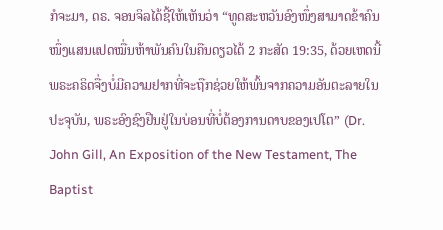ກໍຈະມາ, ດຣ. ຈອນຈິລໄດ້ຊີ້ໃຫ້ເຫັນວ່າ “ທູດສະຫວັນອົງໜຶ່ງສາມາດຂ້າຄົນໜຶ່ງແສນແປດໝື່ນຫ້າພັນຄົນໃນຄືນດຽວໄດ້ 2 ກະສັດ 19:35, ດ້ວຍເຫດນີ້ພຣະຄຣິດຈື່ງບໍ່ມີຄວາມຢາກທີ່ຈະຖືກຊ່ວຍໃຫ້ພົ້ນຈາກຄວາມອັນຕະລາຍໃນປະຈຸບັນ, ພຣະອົງຊົງຢືນຢູ່ໃນບ່ອນທີ່ບໍ່ຕ້ອງການດາບຂອງເປໂຕ” (Dr. John Gill, An Exposition of the New Testament, The Baptist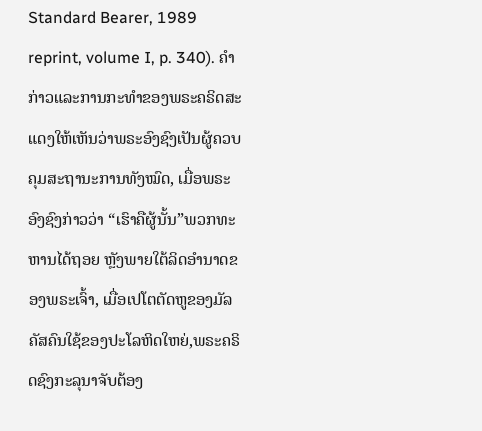Standard Bearer, 1989 reprint, volume I, p. 340). ຄໍາກ່າວແລະການກະທໍາຂອງພຣະຄຣິດສະແດງໃຫ້ເຫັນວ່າພຣະອົງຊົງເປັນຜູ້ຄວບຄຸມສະຖານະການທັງໝົດ, ເມື່ອພຣະອົງຊົງກ່າວວ່າ “ເຮົາຄືຜູ້ນັ້ນ”ພວກທະຫານໄດ້ຖອຍ ຫຼັງພາຍໃຕ້ລິດອໍານາດຂອງພຣະເຈົ້າ, ເມື່ອເປໂຕຕັດຫູຂອງມັລຄັສຄົນໃຊ້ຂອງປະໂລຫິດໃຫຍ່,ພຣະຄຣິດຊົງກະລຸນາຈັບຕ້ອງ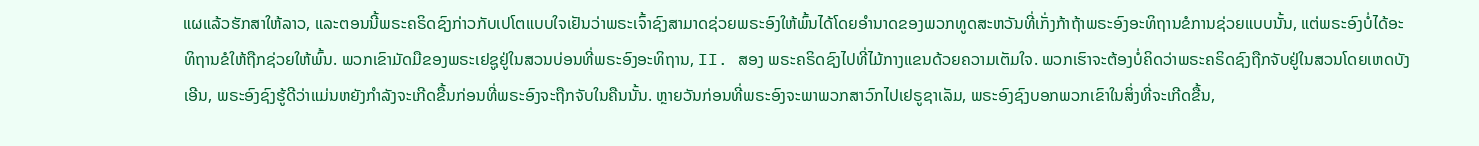ແຜແລ້ວຮັກສາໃຫ້ລາວ, ແລະຕອນນີ້ພຣະຄຣິດຊົງກ່າວກັບເປໂຕແບບໃຈເຢັນວ່າພຣະເຈົ້າຊົງສາມາດຊ່ວຍພຣະອົງໃຫ້ພົ້ນໄດ້ໂດຍອໍານາດຂອງພວກທູດສະຫວັນທີ່ເກັ່ງກ້າຖ້າພຣະອົງອະທິຖານຂໍການຊ່ວຍແບບນັ້ນ, ແຕ່ພຣະອົງບໍ່ໄດ້ອະທິຖານຂໍໃຫ້ຖືກຊ່ວຍໃຫ້ພົ້ນ. ພວກເຂົາມັດມືຂອງພຣະເຢຊູຢູ່ໃນສວນບ່ອນທີ່ພຣະອົງອະທິຖານ, II. ສອງ ພຣະຄຣິດຊົງໄປທີ່ໄມ້ກາງແຂນດ້ວຍຄວາມເຕັມໃຈ. ພວກເຮົາຈະຕ້ອງບໍ່ຄິດວ່າພຣະຄຣິດຊົງຖືກຈັບຢູ່ໃນສວນໂດຍເຫດບັງເອີນ, ພຣະອົງຊົງຮູ້ດີວ່າແມ່ນຫຍັງກໍາລັງຈະເກີດຂື້ນກ່ອນທີ່ພຣະອົງຈະຖືກຈັບໃນຄືນນັ້ນ. ຫຼາຍວັນກ່ອນທີ່ພຣະອົງຈະພາພວກສາວົກໄປເຢຣູຊາເລັມ, ພຣະອົງຊົງບອກພວກເຂົາໃນສິ່ງທີ່ຈະເກີດຂື້ນ,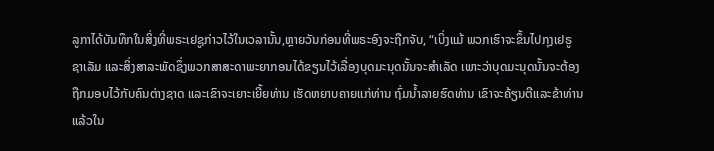ລູກາໄດ້ບັນທຶກໃນສິ່ງທີ່ພຣະເຢຊູກ່າວໄວ້ໃນເວລານັ້ນ,ຫຼາຍວັນກ່ອນທີ່ພຣະອົງຈະຖືກຈັບ, “ເບິ່ງແມ້ ພວກເຮົາຈະຂຶ້ນໄປກຸງເຢຣູຊາເລັມ ແລະສິ່ງສາລະພັດຊຶ່ງພວກສາສະດາພະຍາກອນໄດ້ຂຽນໄວ້ເລື່ອງບຸດມະນຸດນັ້ນຈະສຳເລັດ ເພາະວ່າບຸດມະນຸດນັ້ນຈະຕ້ອງຖືກມອບໄວ້ກັບຄົນຕ່າງຊາດ ແລະເຂົາຈະເຍາະເຍີ້ຍທ່ານ ເຮັດຫຍາບຄາຍແກ່ທ່ານ ຖົ່ມນ້ຳລາຍຮົດທ່ານ ເຂົາຈະຄ້ຽນຕີແລະຂ້າທ່ານ ແລ້ວໃນ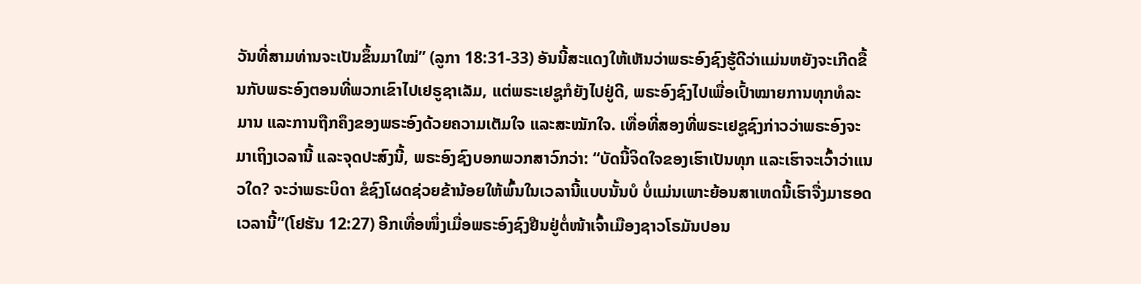ວັນທີ່ສາມທ່ານຈະເປັນຂຶ້ນມາໃໝ່” (ລູກາ 18:31-33) ອັນນີ້ສະແດງໃຫ້ເຫັນວ່າພຣະອົງຊົງຮູ້ດີວ່າແມ່ນຫຍັງຈະເກີດຂື້ນກັບພຣະອົງຕອນທີ່ພວກເຂົາໄປເຢຣູຊາເລັມ, ແຕ່ພຣະເຢຊູກໍຍັງໄປຢູ່ດີ, ພຣະອົງຊົງໄປເພື່ອເປົ້າໝາຍການທຸກທໍລະມານ ແລະການຖືກຄຶງຂອງພຣະອົງດ້ວຍຄວາມເຕັມໃຈ ແລະສະໝັກໃຈ. ເທື່ອທີ່ສອງທີ່ພຣະເຢຊູຊົງກ່າວວ່າພຣະອົງຈະມາເຖິງເວລານີ້ ແລະຈຸດປະສົງນີ້, ພຣະອົງຊົງບອກພວກສາວົກວ່າ: “ບັດນີ້ຈິດໃຈຂອງເຮົາເປັນທຸກ ແລະເຮົາຈະເວົ້າວ່າແນວໃດ? ຈະວ່າພຣະບິດາ ຂໍຊົງໂຜດຊ່ວຍຂ້ານ້ອຍໃຫ້ພົ້ນໃນເວລານີ້ແບບນັ້ນບໍ ບໍ່ແມ່ນເພາະຍ້ອນສາເຫດນີ້ເຮົາຈື່ງມາຮອດເວລານີ້”(ໂຢຮັນ 12:27) ອີກເທື່ອໜຶ່ງເມື່ອພຣະອົງຊົງຢືນຢູ່ຕໍ່ໜ້າເຈົ້າເມືອງຊາວໂຣມັນປອນ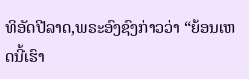ທິອັດປີລາດ,ພຣະອົງຊົງກ່າວວ່າ “ຍ້ອນເຫດນີ້ເຮົາ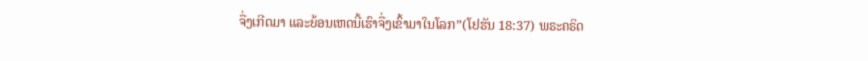ຈື່ງເກີດມາ ແລະຍ້ອນເຫດນີ້ເຮົາຈື່ງເຂົ້າມາໃນໂລກ”(ໂຢຮັນ 18:37) ພຣະຄຣິດ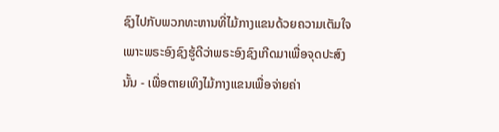ຊົງໄປກັບພວກທະຫານທີ່ໄມ້ກາງແຂນດ້ວຍຄວາມເຕັມໃຈເພາະພຣະອົງຊົງຮູ້ດີວ່າພຣະອົງຊົງເກີດມາເພື່ອຈຸດປະສົງນັ້ນ - ເພື່ອຕາຍເທິງໄມ້ກາງແຂນເພື່ອຈ່າຍຄ່າ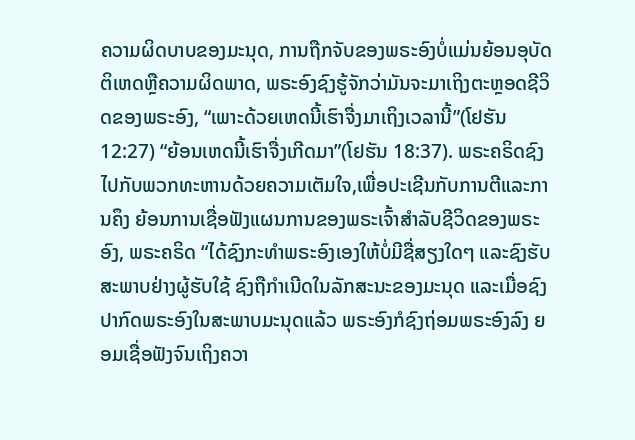ຄວາມຜິດບາບຂອງມະນຸດ, ການຖືກຈັບຂອງພຣະອົງບໍ່ແມ່ນຍ້ອນອຸບັດຕິເຫດຫຼືຄວາມຜິດພາດ, ພຣະອົງຊົງຮູ້ຈັກວ່າມັນຈະມາເຖິງຕະຫຼອດຊີວິດຂອງພຣະອົງ, “ເພາະດ້ວຍເຫດນີ້ເຮົາຈື່ງມາເຖິງເວລານີ້”(ໂຢຮັນ 12:27) “ຍ້ອນເຫດນີ້ເຮົາຈື່ງເກີດມາ”(ໂຢຮັນ 18:37). ພຣະຄຣິດຊົງໄປກັບພວກທະຫານດ້ວຍຄວາມເຕັມໃຈ,ເພື່ອປະເຊີນກັບການຕີແລະການຄຶງ ຍ້ອນການເຊື່ອຟັງແຜນການຂອງພຣະເຈົ້າສໍາລັບຊີວິດຂອງພຣະອົງ, ພຣະຄຣິດ “ໄດ້ຊົງກະທໍາພຣະອົງເອງໃຫ້ບໍ່ມີຊື່ສຽງໃດໆ ແລະຊົງຮັບສະພາບຢ່າງຜູ້ຮັບໃຊ້ ຊົງຖືກໍາເນີດໃນລັກສະນະຂອງມະນຸດ ແລະເມື່ອຊົງປາກົດພຣະອົງໃນສະພາບມະນຸດແລ້ວ ພຣະອົງກໍຊົງຖ່ອມພຣະອົງລົງ ຍອມເຊື່ອຟັງຈົນເຖິງຄວາ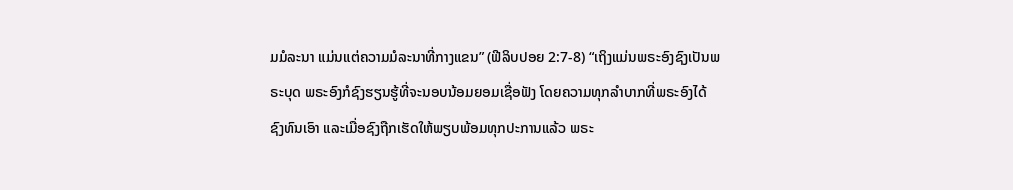ມມໍລະນາ ແມ່ນແຕ່ຄວາມມໍລະນາທີ່ກາງແຂນ” (ຟີລິບປອຍ 2:7-8) “ເຖິງແມ່ນພຣະອົງຊົງເປັນພຣະບຸດ ພຣະອົງກໍຊົງຮຽນຮູ້ທີ່ຈະນອບນ້ອມຍອມເຊື່ອຟັງ ໂດຍຄວາມທຸກລໍາບາກທີ່ພຣະອົງໄດ້ຊົງທົນເອົາ ແລະເມື່ອຊົງຖືກເຮັດໃຫ້ພຽບພ້ອມທຸກປະການແລ້ວ ພຣະ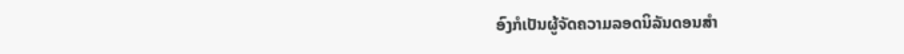ອົງກໍເປັນຜູ້ຈັດຄວາມລອດນິລັນດອນສໍາ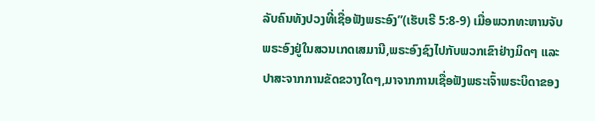ລັບຄົນທັງປວງທີ່ເຊື່ອຟັງພຣະອົງ”(ເຮັບເຣີ 5:8-9) ເມື່ອພວກທະຫານຈັບພຣະອົງຢູ່ໃນສວນເກດເສມານີ,ພຣະອົງຊົງໄປກັບພວກເຂົາຢ່າງມິດໆ ແລະປາສະຈາກການຂັດຂວາງໃດໆ,ມາຈາກການເຊື່ອຟັງພຣະເຈົ້າພຣະບິດາຂອງ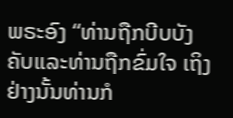ພຣະອົງ “ທ່ານຖືກບີບບັງຄັບແລະທ່ານຖືກຂົ່ມໃຈ ເຖິງຢ່າງນັ້ນທ່ານກໍ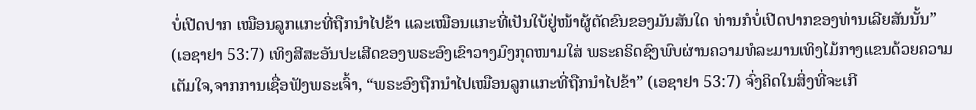ບໍ່ເປີດປາກ ເໝືອນລູກແກະທີ່ຖືກນຳໄປຂ້າ ແລະເໝືອນແກະທີ່ເປັນໃບ້ຢູ່ໜ້າຜູ້ຕັດຂົນຂອງມັນສັນໃດ ທ່ານກໍບໍ່ເປີດປາກຂອງທ່ານເລີຍສັນນັ້ນ” (ເອຊາຢາ 53:7) ເທິງສີສະອັນປະເສີດຂອງພຣະອົງເຂົາວາງມົງກຸດໜາມໃສ່ ພຣະຄຣິດຊົງພົບຜ່ານຄວາມທໍລະມານເທິງໄມ້ກາງແຂນດ້ວຍຄວາມເຕັມໃຈ,ຈາກການເຊື່ອຟັງພຣະເຈົ້າ, “ພຣະອົງຖືກນໍາໄປເໝືອນລູກແກະທີ່ຖືກນຳໄປຂ້າ” (ເອຊາຢາ 53:7) ຈົ່ງຄິດໃນສິ່ງທີ່ຈະເກີ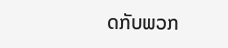ດກັບພວກ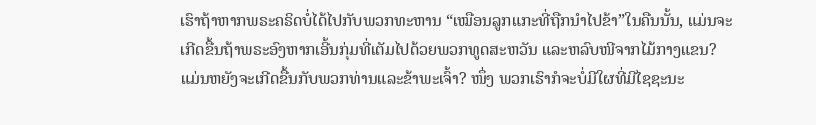ເຮົາຖ້າຫາກພຣະຄຣິດບໍ່ໄດ້ໄປກັບພວກທະຫານ “ເໝືອນລູກແກະທີ່ຖືກນຳໄປຂ້າ”ໃນຄືນນັ້ນ, ແມ່ນຈະເກີດຂື້ນຖ້າພຣະອົງຫາກເອີ້ນກຸ່ມທີ່ເຕັມໄປດ້ວຍພວກທູດສະຫວັນ ແລະຫລົບໜີຈາກໄມ້ກາງແຂນ? ແມ່ນຫຍັງຈະເກີດຂື້ນກັບພວກທ່ານແລະຂ້າພະເຈົ້າ? ໜຶ່ງ ພວກເຮົາກໍຈະບໍ່ມີໃຜທີ່ມີໄຊຊະນະ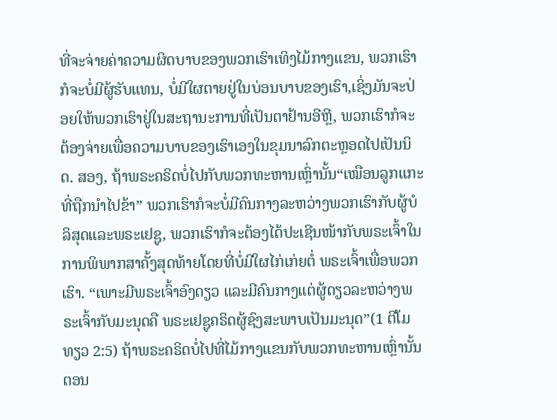ທີ່ຈະຈ່າຍຄ່າຄວາມຜິດບາບຂອງພວກເຮົາເທິງໄມ້ກາງແຂນ, ພວກເຮົາກໍຈະບໍ່ມີຜູ້ຮັບແທນ, ບໍ່ມີໃຜຕາຍຢູ່ໃນບ່ອນບາບຂອງເຮົາ,ເຊິ່ງມັນຈະປ່ອຍໃຫ້ພວກເຮົາຢູ່ໃນສະຖານະການທີ່ເປັນຕາຢ້ານອີຫຼີ, ພວກເຮົາກໍຈະຕ້ອງຈ່າຍເພື່ອຄວາມບາບຂອງເຮົາເອງໃນຂຸມນາລົກຕະຫຼອດໄປເປັນນິດ. ສອງ, ຖ້າພຣະຄຣິດບໍ່ໄປກັບພວກທະຫານເຫຼົ່ານັ້ນ“ເໝືອນລູກແກະທີ່ຖືກນຳໄປຂ້າ” ພວກເຮົາກໍຈະບໍ່ມີຄົນກາງລະຫວ່າງພວກເຮົາກັບຜູ້ບໍລິສຸດແລະພຣະເຢຊູ, ພວກເຮົາກໍຈະຕ້ອງໄດ້ປະເຊີນໜ້າກັບພຣະເຈົ້າໃນການພິພາກສາຄັ້ງສຸດທ້າຍໂດຍທີ່ບໍ່ມີໃຜໄກ່ເກ່ຍຕໍ່ ພຣະເຈົ້າເພື່ອພວກເຮົາ. “ເພາະມີພຣະເຈົ້າອົງດຽວ ແລະມີຄົນກາງແຕ່ຜູ້ດຽວລະຫວ່າງພຣະເຈົ້າກັບມະນຸດຄື ພຣະເຢຊູຄຣິດຜູ້ຊົງສະພາບເປັນມະນຸດ”(1 ຕີໂມທຽວ 2:5) ຖ້າພຣະຄຣິດບໍ່ໄປທີ່ໄມ້ກາງແຂນກັບພວກທະຫານເຫຼົ່ານັ້ນຕອນ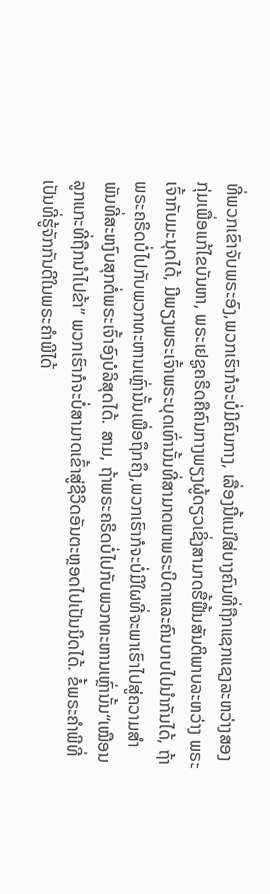ທີ່ພວກເຂົາຈັບພຣະອົງ,ພວກເຮົາກໍຈະບໍ່ມີຄົນກາງ, ເລື່ອງນີ້ແນ່ໃສ່ບາງຄົນທີ່ຖືກແຊກແຊງລະຫວ່າງສອງກຸ່ມເພື່ອແກ້ໄຂບັນຫາ, ພຣະເຢຊູຄຣິດຄືຄົນກາງພຽງຜູ້ດຽວເຊິ່ງສາມາດຮື້ຟື້ນສັນຕິພາບລະຫວ່າງ ພຣະເຈົ້າກັບມະນຸດໄດ້, ມີພຽງພຣະເຈົ້າພຣະບຸດເທົ່ານັ້ນທີ່ສາມາດພາພຣະບິດາແລະຄົນບາບໄປນໍາກັນໄດ້, ຖ້າພຣະຄຣິດບໍ່ໄປກັບພວກທະຫານເຫຼົ່ານັ້ນເພື່ອຖຶກຄຶງ,ພວກເຮົາກໍຈະບໍ່ມີໃຜທີ່ຈະພາເຮົາໄປສູ່ຄວາມສໍາພັນທີ່ສະຫງົບສຸກຕໍ່ພຣະເຈົ້າອົງບໍລິສຸດໄດ້. ສາມ, ຖ້າພຣະຄຣິດບໍ່ໄປກັບພວກທະຫານເຫຼົ່ານັ້ນ“ເໝືອນລູກແກະທີ່ຖືກນຳໄປຂ້າ” ພວກເຮົາກໍຈະບໍ່ສາມາດເຂົ້າສູ່ຊີວິດອັນຕະຫຼອດໄປເປັນນິດໄດ້. ຂໍ້ພຣະຄໍາພີທີ່ເປັນທີ່ຮູ້ຈັກກັນດີໃນພຣະຄໍາພີໄດ້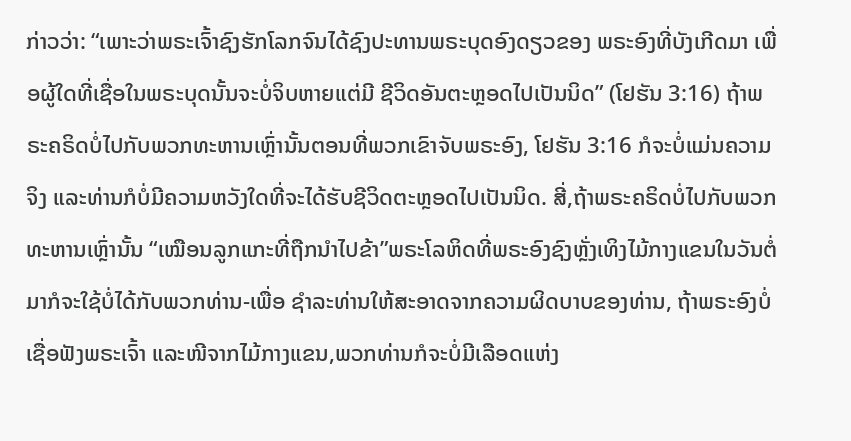ກ່າວວ່າ: “ເພາະວ່າພຣະເຈົ້າຊົງຮັກໂລກຈົນໄດ້ຊົງປະທານພຣະບຸດອົງດຽວຂອງ ພຣະອົງທີ່ບັງເກີດມາ ເພື່ອຜູ້ໃດທີ່ເຊື່ອໃນພຣະບຸດນັ້ນຈະບໍ່ຈິບຫາຍແຕ່ມີ ຊີວິດອັນຕະຫຼອດໄປເປັນນິດ” (ໂຢຮັນ 3:16) ຖ້າພຣະຄຣິດບໍ່ໄປກັບພວກທະຫານເຫຼົ່ານັ້ນຕອນທີ່ພວກເຂົາຈັບພຣະອົງ, ໂຢຮັນ 3:16 ກໍຈະບໍ່ແມ່ນຄວາມຈິງ ແລະທ່ານກໍບໍ່ມີຄວາມຫວັງໃດທີ່ຈະໄດ້ຮັບຊີວິດຕະຫຼອດໄປເປັນນິດ. ສີ່,ຖ້າພຣະຄຣິດບໍ່ໄປກັບພວກທະຫານເຫຼົ່ານັ້ນ “ເໝືອນລູກແກະທີ່ຖືກນຳໄປຂ້າ”ພຣະໂລຫິດທີ່ພຣະອົງຊົງຫຼັ່ງເທິງໄມ້ກາງແຂນໃນວັນຕໍ່ມາກໍຈະໃຊ້ບໍ່ໄດ້ກັບພວກທ່ານ-ເພື່ອ ຊໍາລະທ່ານໃຫ້ສະອາດຈາກຄວາມຜິດບາບຂອງທ່ານ, ຖ້າພຣະອົງບໍ່ເຊື່ອຟັງພຣະເຈົ້າ ແລະໜີຈາກໄມ້ກາງແຂນ,ພວກທ່ານກໍຈະບໍ່ມີເລືອດແຫ່ງ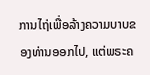ການໄຖ່ເພື່ອລ້າງຄວາມບາບຂອງທ່ານອອກໄປ, ແຕ່ພຣະຄ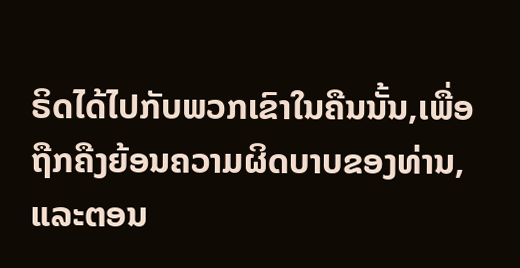ຣິດໄດ້ໄປກັບພວກເຂົາໃນຄືນນັ້ນ,ເພື່ອຖືກຄືງຍ້ອນຄວາມຜິດບາບຂອງທ່ານ, ແລະຕອນ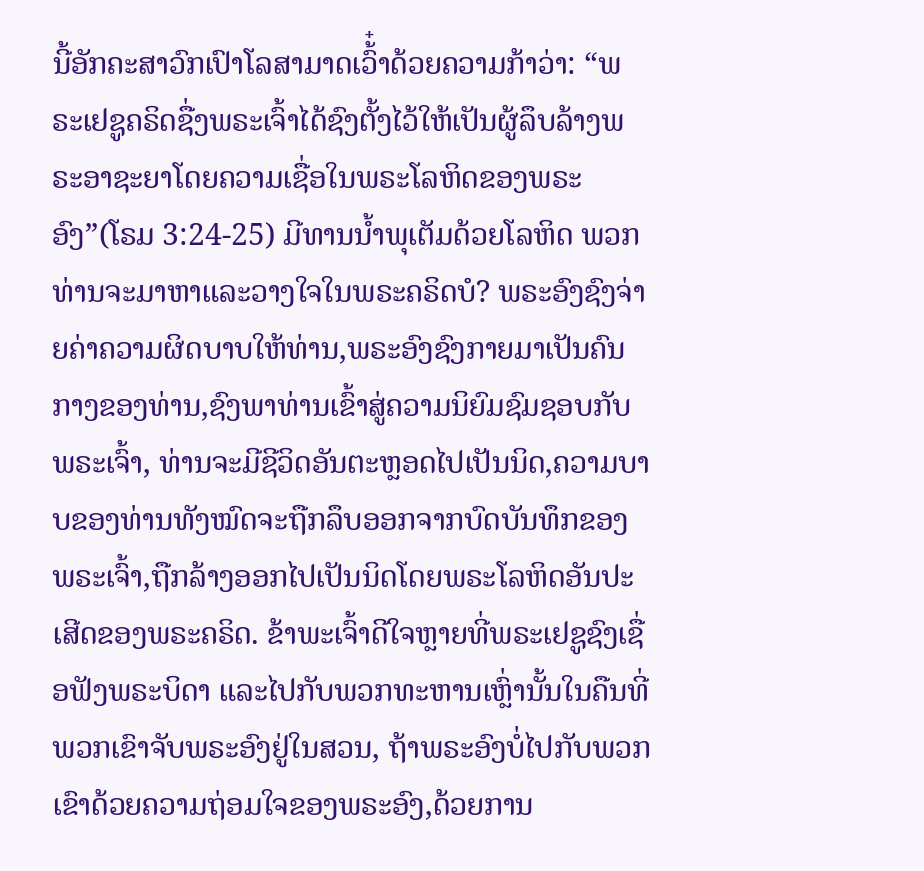ນີ້ອັກຄະສາວົກເປົາໂລສາມາດເວົ້໋າດ້ວຍຄວາມກ້າວ່າ: “ພຣະເຢຊູຄຣິດຊື່ງພຣະເຈົ້າໄດ້ຊົງຕັ້ງໄວ້ໃຫ້ເປັນຜູ້ລຶບລ້າງພຣະອາຊະຍາໂດຍຄວາມເຊື່ອໃນພຣະໂລຫິດຂອງພຣະອົງ”(ໂຣມ 3:24-25) ມີທານນໍ້າພຸເຕັມດ້ວຍໂລຫິດ ພວກທ່ານຈະມາຫາແລະວາງໃຈໃນພຣະຄຣິດບໍ? ພຣະອົງຊົງຈ່າຍຄ່າຄວາມຜິດບາບໃຫ້ທ່ານ,ພຣະອົງຊົງກາຍມາເປັນຄົນກາງຂອງທ່ານ,ຊົງພາທ່ານເຂົ້າສູ່ຄວາມນິຍົມຊົມຊອບກັບພຣະເຈົ້າ, ທ່ານຈະມີຊີວິດອັນຕະຫຼອດໄປເປັນນິດ,ຄວາມບາບຂອງທ່ານທັງໝົດຈະຖືກລຶບອອກຈາກບົດບັນທຶກຂອງພຣະເຈົ້າ,ຖືກລ້າງອອກໄປເປັນນິດໂດຍພຣະໂລຫິດອັນປະເສີດຂອງພຣະຄຣິດ. ຂ້າພະເຈົ້າດີໃຈຫຼາຍທີ່ພຣະເຢຊູຊົງເຊື່ອຟັງພຣະບິດາ ແລະໄປກັບພວກທະຫານເຫຼົ່ານັ້ນໃນຄືນທີ່ພວກເຂົາຈັບພຣະອົງຢູ່ໃນສວນ, ຖ້າພຣະອົງບໍ່ໄປກັບພວກເຂົາດ້ວຍຄວາມຖ່ອມໃຈຂອງພຣະອົງ,ດ້ວຍການ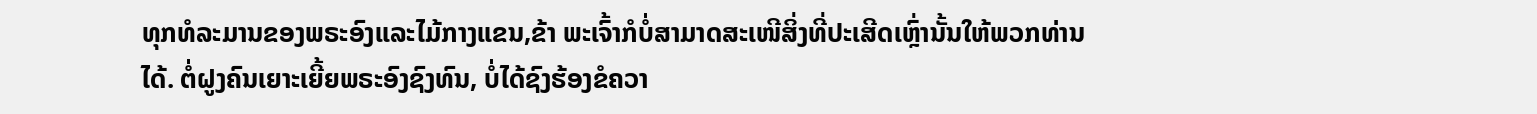ທຸກທໍລະມານຂອງພຣະອົງແລະໄມ້ກາງແຂນ,ຂ້າ ພະເຈົ້າກໍບໍ່ສາມາດສະເໜີສິ່ງທີ່ປະເສີດເຫຼົ່ານັ້ນໃຫ້ພວກທ່ານໄດ້. ຕໍ່ຝູງຄົນເຍາະເຍີ້ຍພຣະອົງຊົງທົນ, ບໍ່ໄດ້ຊົງຮ້ອງຂໍຄວາ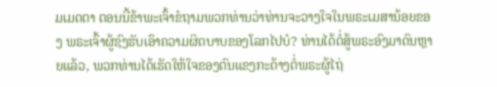ມເມດຕາ ຕອນນີ້ຂ້າພະເຈົ້າຂໍຖາມພວກທ່ານວ່າທ່ານຈະວາງໃຈໃນພຣະເມສານ້ອຍຂອງ ພຣະເຈົ້າຜູ້ຊົງຮັບເອົາຄວາມຜິດບາບຂອງໂລກໄປບໍ? ທ່ານໄດ້ຕໍ່ສູ້ພຣະອົງມາດົນຫຼາຍແລ້ວ, ພວກທ່ານໄດ້ເຮັດໃຫ້ໃຈຂອງຕົນແຂງກະດ້າງຕໍ່ພຣະຜູ້ໄຖ່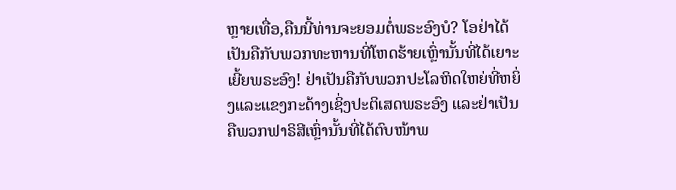ຫຼາຍເທື່ອ,ຄືນນີ້ທ່ານຈະຍອມຕໍ່ພຣະອົງບໍ? ໂອຢ່າໄດ້ເປັນຄືກັບພວກທະຫານທີ່ໂຫດຮ້າຍເຫຼົ່ານັ້ນທີ່ໄດ້ເຍາະເຍີ້ຍພຣະອົງ! ຢ່າເປັນຄືກັບພວກປະໂລຫິດໃຫຍ່ທີ່ຫຍິ່ງແລະແຂງກະດ້າງເຊິ່ງປະຕິເສດພຣະອົງ ແລະຢ່າເປັນຄືພວກຟາຣິສີເຫຼົ່ານັ້ນທີ່ໄດ້ຕົບໜ້າພ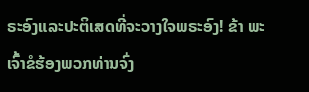ຣະອົງແລະປະຕິເສດທີ່ຈະວາງໃຈພຣະອົງ! ຂ້າ ພະເຈົ້າຂໍຮ້ອງພວກທ່ານຈົ່ງ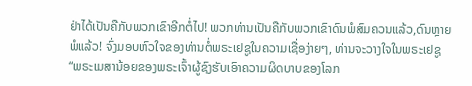ຢ່າໄດ້ເປັນຄືກັບພວກເຂົາອີກຕໍ່ໄປ! ພວກທ່ານເປັນຄືກັບພວກເຂົາດົນພໍສົມຄວນແລ້ວ,ດົນຫຼາຍພໍແລ້ວ! ຈົ່ງມອບຫົວໃຈຂອງທ່ານຕໍ່ພຣະເຢຊູໃນຄວາມເຊື່ອງ່າຍໆ, ທ່ານຈະວາງໃຈໃນພຣະເຢຊູ “ພຣະເມສານ້ອຍຂອງພຣະເຈົ້າຜູ້ຊົງຮັບເອົາຄວາມຜິດບາບຂອງໂລກ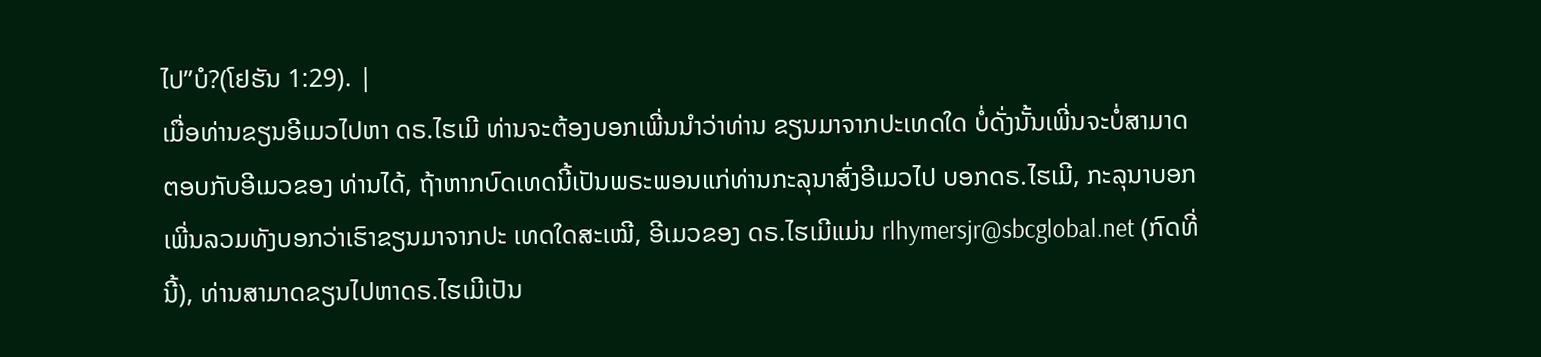ໄປ”ບໍ?(ໂຢຮັນ 1:29). |
ເມື່ອທ່ານຂຽນອີເມວໄປຫາ ດຣ.ໄຮເມີ ທ່ານຈະຕ້ອງບອກເພີ່ນນໍາວ່າທ່ານ ຂຽນມາຈາກປະເທດໃດ ບໍ່ດັ່ງນັ້ນເພີ່ນຈະບໍ່ສາມາດຕອບກັບອີເມວຂອງ ທ່ານໄດ້, ຖ້າຫາກບົດເທດນີ້ເປັນພຣະພອນແກ່ທ່ານກະລຸນາສົ່ງອີເມວໄປ ບອກດຣ.ໄຮເມີ, ກະລຸນາບອກເພີ່ນລວມທັງບອກວ່າເຮົາຂຽນມາຈາກປະ ເທດໃດສະເໝີ, ອີເມວຂອງ ດຣ.ໄຮເມີແມ່ນ rlhymersjr@sbcglobal.net (ກົດທີ່ນີ້), ທ່ານສາມາດຂຽນໄປຫາດຣ.ໄຮເມີເປັນ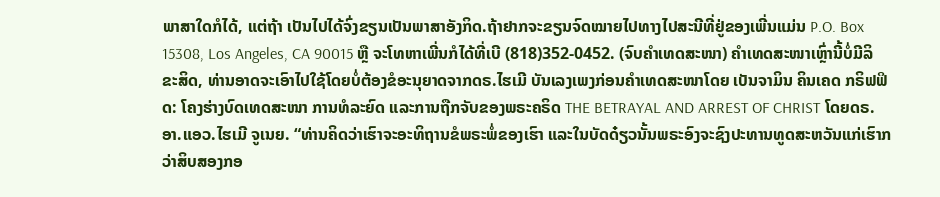ພາສາໃດກໍໄດ້, ແຕ່ຖ້າ ເປັນໄປໄດ້ຈົ່ງຂຽນເປັນພາສາອັງກິດ.ຖ້າຢາກຈະຂຽນຈົດໝາຍໄປທາງໄປສະນີທີ່ຢູ່ຂອງເພີ່ນແມ່ນ P.O. Box 15308, Los Angeles, CA 90015 ຫຼື ຈະໂທຫາເພີ່ນກໍໄດ້ທີ່ເບີ (818)352-0452. (ຈົບຄຳເທດສະໜາ) ຄໍາເທດສະໜາເຫຼົ່ານີ້ບໍ່ມີລິຂະສິດ, ທ່ານອາດຈະເອົາໄປໃຊ້ໂດຍບໍ່ຕ້ອງຂໍອະນຸຍາດຈາກດຣ.ໄຮເມີ ບັນເລງເພງກ່ອນຄໍາເທດສະໜາໂດຍ ເບັນຈາມິນ ຄິນເຄດ ກຣິຟຟິດ: ໂຄງຮ່າງບົດເທດສະໜາ ການທໍລະຍົດ ແລະການຖືກຈັບຂອງພຣະຄຣິດ THE BETRAYAL AND ARREST OF CHRIST ໂດຍດຣ. ອາ.ແອວ.ໄຮເມີ ຈູເນຍ. “ທ່ານຄິດວ່າເຮົາຈະອະທິຖານຂໍພຣະພໍ່ຂອງເຮົາ ແລະໃນບັດດ໋ຽວນັ້ນພຣະອົງຈະຊົງປະທານທູດສະຫວັນແກ່ເຮົາກວ່າສິບສອງກອ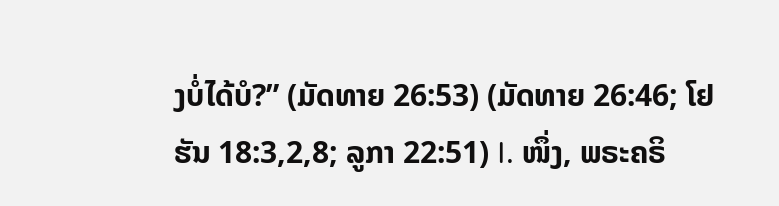ງບໍ່ໄດ້ບໍ?” (ມັດທາຍ 26:53) (ມັດທາຍ 26:46; ໂຢຮັນ 18:3,2,8; ລູກາ 22:51) I. ໜຶ່ງ, ພຣະຄຣິ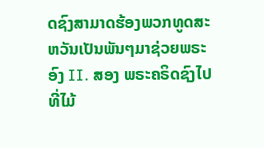ດຊົງສາມາດຮ້ອງພວກທູດສະຫວັນເປັນພັນໆມາຊ່ວຍພຣະອົງ II. ສອງ ພຣະຄຣິດຊົງໄປທີ່ໄມ້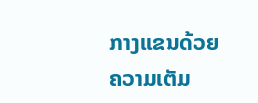ກາງແຂນດ້ວຍຄວາມເຕັມ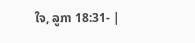ໃຈ, ລູກາ 18:31- |